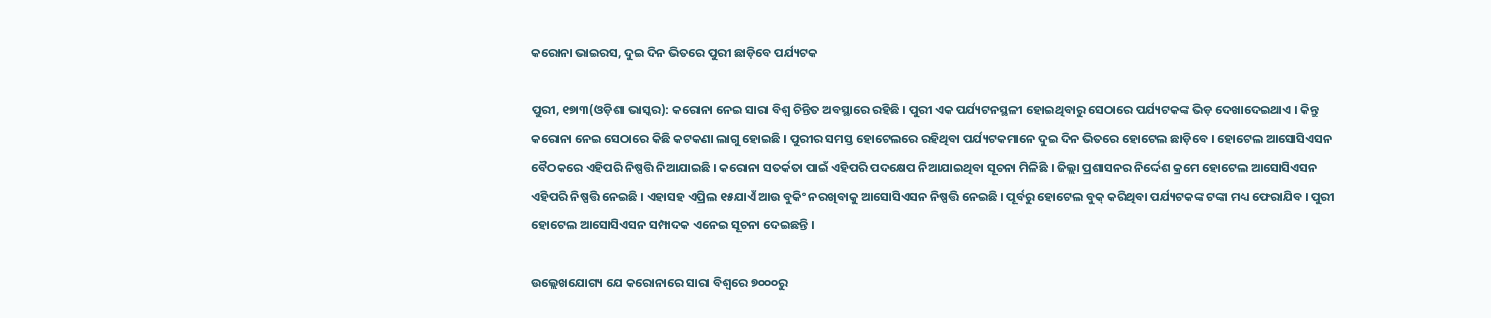କରୋନା ଭାଇରସ, ଦୁଇ ଦିନ ଭିତରେ ପୁରୀ ଛାଡ଼ିବେ ପର୍ଯ୍ୟଟକ

ପୁରୀ, ୧୭ା୩(ଓଡ଼ିଶା ଭାସ୍କର): କରୋନା ନେଇ ସାରା ବିଶ୍ୱ ଚିନ୍ତିତ ଅବସ୍ଥାରେ ରହିଛି । ପୁରୀ ଏକ ପର୍ଯ୍ୟଟନସ୍ଥଳୀ ହୋଇଥିବାରୁ ସେଠାରେ ପର୍ଯ୍ୟଟକଙ୍କ ଭିଡ଼ ଦେଖାଦେଇଥାଏ । କିନ୍ତୁ କରୋନା ନେଇ ସେଠାରେ କିଛି କଟକଣା ଲାଗୁ ହୋଇଛି । ପୁରୀର ସମସ୍ତ ହୋଟେଲରେ ରହିଥିବା ପର୍ଯ୍ୟଟକମାନେ ଦୁଇ ଦିନ ଭିତରେ ହୋଟେଲ ଛାଡ଼ିବେ । ହୋଟେଲ ଆସୋସିଏସନ ବୈଠକରେ ଏହିପରି ନିଷ୍ପତ୍ତି ନିଆଯାଇଛି । କରୋନା ସତର୍କତା ପାଇଁ ଏହିପରି ପଦକ୍ଷେପ ନିଆଯାଇଥିବା ସୂଚନା ମିଳିଛି । ଜିଲ୍ଲା ପ୍ରଶାସନର ନିର୍ଦ୍ଦେଶ କ୍ରମେ ହୋଟେଲ ଆସୋସିଏସନ ଏହିପରି ନିଷ୍ପତ୍ତି ନେଇଛି । ଏହାସହ ଏପ୍ରିଲ ୧୫ଯାଏଁ ଆଉ ବୁକିଂ ନରଖିବାକୁ ଆସୋସିଏସନ ନିଷ୍ପତ୍ତି ନେଇଛି । ପୂର୍ବରୁ ହୋଟେଲ ବୁକ୍ କରିଥିବା ପର୍ଯ୍ୟଟକଙ୍କ ଟଙ୍କା ମଧ୍ୟ ଫେରାଯିବ । ପୁରୀ ହୋଟେଲ ଆସୋସିଏସନ ସମ୍ପାଦକ ଏନେଇ ସୂଚନା ଦେଇଛନ୍ତି ।

ଉଲ୍ଲେଖଯୋଗ୍ୟ ଯେ କରୋନାରେ ସାରା ବିଶ୍ୱରେ ୭୦୦୦ରୁ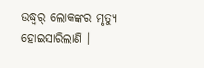ଉଦ୍ଧ୍ୱର୍ ଲୋକଙ୍କର ମୃତ୍ୟୁ ହୋଇସାରିଲାଣି ।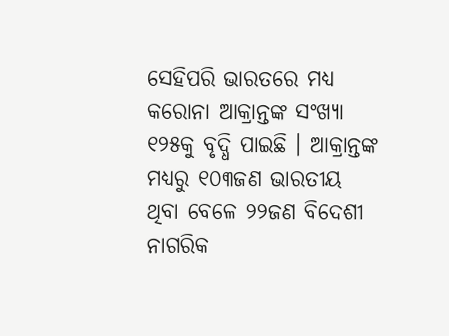ସେହିପରି ଭାରତରେ ମଧ୍ୟ କରୋନା ଆକ୍ରାନ୍ତଙ୍କ ସଂଖ୍ୟା ୧୨୫କୁ ବୃଦ୍ଧି ପାଇଛି । ଆକ୍ରାନ୍ତଙ୍କ ମଧ୍ୟରୁ ୧୦୩ଜଣ ଭାରତୀୟ ଥିବା ବେଳେ ୨୨ଜଣ ବିଦେଶୀ ନାଗରିକ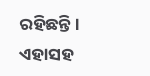ରହିଛନ୍ତି । ଏହାସହ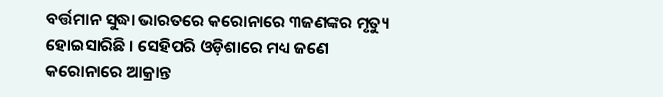ବର୍ତ୍ତମାନ ସୁଦ୍ଧା ଭାରତରେ କରୋନାରେ ୩ଜଣଙ୍କର ମୃତ୍ୟୁ ହୋଇସାରିଛି । ସେହିପରି ଓଡ଼ିଶାରେ ମଧ୍ୟ ଜଣେ କରୋନାରେ ଆକ୍ରାନ୍ତ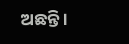ଅଛନ୍ତି ।